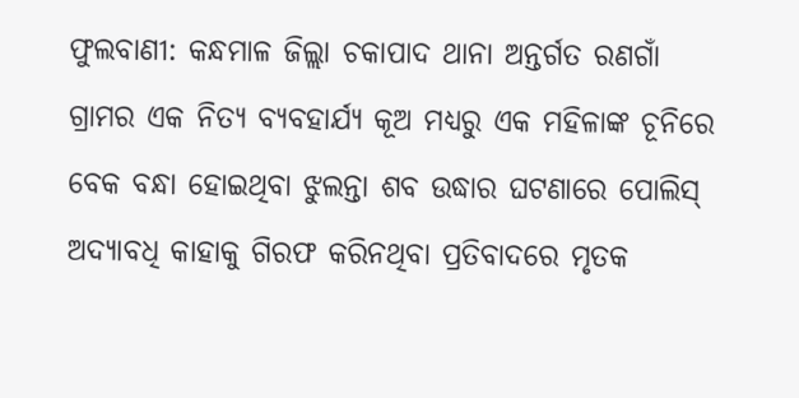ଫୁଲବାଣୀ: କନ୍ଧମାଳ ଜିଲ୍ଲା ଚକାପାଦ ଥାନା ଅନ୍ତର୍ଗତ ରଣଗାଁ ଗ୍ରାମର ଏକ ନିତ୍ୟ ବ୍ୟବହାର୍ଯ୍ୟ କୂଅ ମଧ୍ୟରୁ ଏକ ମହିଳାଙ୍କ ଚୂନିରେ ବେକ ବନ୍ଧା ହୋଇଥିବା ଝୁଲନ୍ତା ଶବ ଉଦ୍ଧାର ଘଟଣାରେ ପୋଲିସ୍ ଅଦ୍ୟାବଧି କାହାକୁ ଗିରଫ କରିନଥିବା ପ୍ରତିବାଦରେ ମୃତକ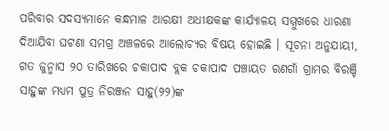ପରିବାର ସଦସ୍ୟମାନେ କନ୍ଧମାଳ ଆରକ୍ଷୀ ଅଧୀକ୍ଷକଙ୍କ କାର୍ଯ୍ୟାଳୟ ସମ୍ମୁଖରେ ଧାରଣା ଦିଆଯିବା ଘଟଣା ସମଗ୍ର ଅଞ୍ଚଳରେ ଆଲୋଚ୍ୟର ବିଷୟ ହୋଇଛି । ସୂଚନା ଅନୁଯାୟୀ, ଗତ ଜୁନ୍ମାସ ୨୦ ତାରିଖରେ ଚକାପାଦ ବ୍ଲକ ଚକାପାଦ ପଞ୍ଚାୟତ ରଣଗାଁ ଗ୍ରାମର ବିରଞ୍ଚି ସାହୁଙ୍କ ମଧ୍ୟମ ପୁତ୍ର ନିରଞ୍ଜନ ସାହୁ(୨୨)ଙ୍କ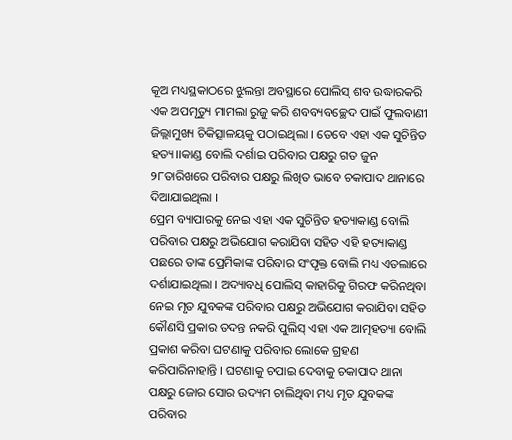କୂଅ ମଧ୍ୟସ୍ଥକାଠରେ ଝୁଲନ୍ତା ଅବସ୍ଥାରେ ପୋଲିସ୍ ଶବ ଉଦ୍ଧାରକରି ଏକ ଅପମୃତ୍ୟୁ ମାମଲା ରୁଜୁ କରି ଶବବ୍ୟବଚ୍ଛେଦ ପାଇଁ ଫୁଲବାଣୀ ଜିଲ୍ଲାମୁଖ୍ୟ ଚିକିତ୍ସାଳୟକୁ ପଠାଇଥିଲା । ତେବେ ଏହା ଏକ ସୁଚିନ୍ତିତ ହତ୍ୟ।।କାଣ୍ଡ ବୋଲି ଦର୍ଶାଇ ପରିବାର ପକ୍ଷରୁ ଗତ ଜୁନ ୨୮ତାରିଖରେ ପରିବାର ପକ୍ଷରୁ ଲିଖିତ ଭାବେ ଚକାପାଦ ଥାନାରେ ଦିଆଯାଇଥିଲା ।
ପ୍ରେମ ବ୍ୟାପାରକୁ ନେଇ ଏହା ଏକ ସୁଚିନ୍ତିତ ହତ୍ୟାକାଣ୍ଡ ବୋଲି ପରିବାର ପକ୍ଷରୁ ଅଭିଯୋଗ କରାଯିବା ସହିତ ଏହି ହତ୍ୟାକାଣ୍ଡ ପଛରେ ତାଙ୍କ ପ୍ରେମିକାଙ୍କ ପରିବାର ସଂପୃକ୍ତ ବୋଲି ମଧ୍ୟ ଏତଲାରେ ଦର୍ଶାଯାଇଥିଲା । ଅଦ୍ୟାବଧି ପୋଲିସ୍ କାହାରିକୁ ଗିରଫ କରିନଥିବା ନେଇ ମୃତ ଯୁବକଙ୍କ ପରିବାର ପକ୍ଷରୁ ଅଭିଯୋଗ କରାଯିବା ସହିତ କୌଣସି ପ୍ରକାର ତଦନ୍ତ ନକରି ପୁଲିସ୍ ଏହା ଏକ ଆତ୍ମହତ୍ୟା ବୋଲି ପ୍ରକାଶ କରିବା ଘଟଣାକୁ ପରିବାର ଲୋକେ ଗ୍ରହଣ କରିପାରିନାହାନ୍ତି । ଘଟଣାକୁ ଚପାଇ ଦେବାକୁ ଚକାପାଦ ଥାନା ପକ୍ଷରୁ ଜୋର ସୋର ଉଦ୍ୟମ ଚାଲିଥିବା ମଧ୍ୟ ମୃତ ଯୁବକଙ୍କ ପରିବାର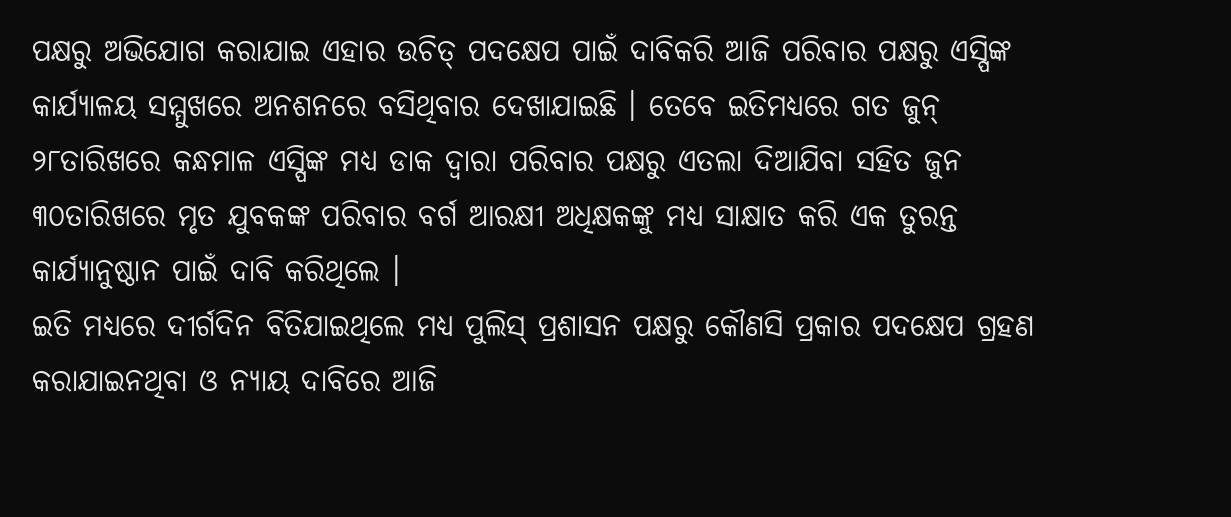ପକ୍ଷରୁ ଅଭିଯୋଗ କରାଯାଇ ଏହାର ଉଚିତ୍ ପଦକ୍ଷେପ ପାଇଁ ଦାବିକରି ଆଜି ପରିବାର ପକ୍ଷରୁ ଏସ୍ପିଙ୍କ କାର୍ଯ୍ୟାଳୟ ସମ୍ମୁଖରେ ଅନଶନରେ ବସିଥିବାର ଦେଖାଯାଇଛି । ତେବେ ଇତିମଧ୍ୟରେ ଗତ ଜୁନ୍ ୨୮ତାରିଖରେ କନ୍ଧମାଳ ଏସ୍ପିଙ୍କ ମଧ୍ୟ ଡାକ ଦ୍ୱାରା ପରିବାର ପକ୍ଷରୁ ଏତଲା ଦିଆଯିବା ସହିତ ଜୁନ ୩୦ତାରିଖରେ ମୃତ ଯୁବକଙ୍କ ପରିବାର ବର୍ଗ ଆରକ୍ଷୀ ଅଧିକ୍ଷକଙ୍କୁ ମଧ୍ୟ ସାକ୍ଷାତ କରି ଏକ ତୁରନ୍ତ କାର୍ଯ୍ୟାନୁଷ୍ଠାନ ପାଇଁ ଦାବି କରିଥିଲେ ।
ଇତି ମଧ୍ୟରେ ଦୀର୍ଗଦିନ ବିତିଯାଇଥିଲେ ମଧ୍ୟ ପୁଲିସ୍ ପ୍ରଶାସନ ପକ୍ଷରୁ କୌଣସି ପ୍ରକାର ପଦକ୍ଷେପ ଗ୍ରହଣ କରାଯାଇନଥିବା ଓ ନ୍ୟାୟ ଦାବିରେ ଆଜି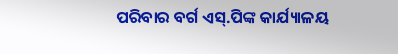ପରିବାର ବର୍ଗ ଏସ୍.ପିଙ୍କ କାର୍ଯ୍ୟାଳୟ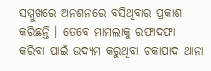ସମ୍ମୁଖରେ ଅନଶନରେ ବସିଥିବାର ପ୍ରକାଶ କରିଛନ୍ତି । ତେବେ ମାମଲାକୁ ରଫାଦଫା କରିବା ପାଇଁ ଉଦ୍ୟମ କରୁଥିବା ଚକାପାଦ ଥାନା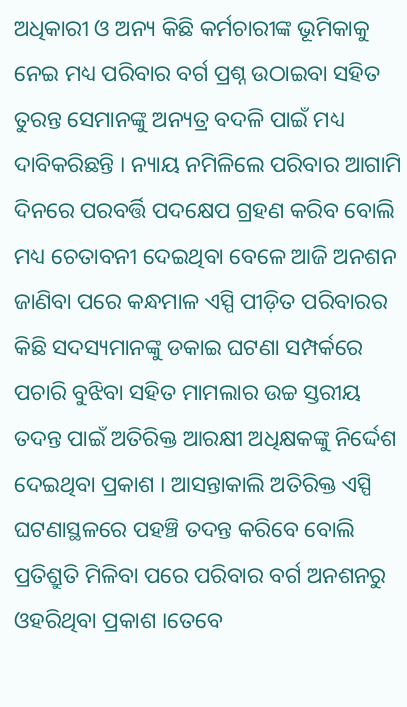ଅଧିକାରୀ ଓ ଅନ୍ୟ କିଛି କର୍ମଚାରୀଙ୍କ ଭୂମିକାକୁ ନେଇ ମଧ୍ୟ ପରିବାର ବର୍ଗ ପ୍ରଶ୍ନ ଉଠାଇବା ସହିତ ତୁରନ୍ତ ସେମାନଙ୍କୁ ଅନ୍ୟତ୍ର ବଦଳି ପାଇଁ ମଧ୍ୟ ଦାବିକରିଛନ୍ତି । ନ୍ୟାୟ ନମିଳିଲେ ପରିବାର ଆଗାମି ଦିନରେ ପରବର୍ତ୍ତି ପଦକ୍ଷେପ ଗ୍ରହଣ କରିବ ବୋଲି ମଧ୍ୟ ଚେତାବନୀ ଦେଇଥିବା ବେଳେ ଆଜି ଅନଶନ ଜାଣିବା ପରେ କନ୍ଧମାଳ ଏସ୍ପି ପୀଡ଼ିତ ପରିବାରର କିଛି ସଦସ୍ୟମାନଙ୍କୁ ଡକାଇ ଘଟଣା ସମ୍ପର୍କରେ ପଚାରି ବୁଝିବା ସହିତ ମାମଲାର ଉଚ୍ଚ ସ୍ତରୀୟ ତଦନ୍ତ ପାଇଁ ଅତିରିକ୍ତ ଆରକ୍ଷୀ ଅଧିକ୍ଷକଙ୍କୁ ନିର୍ଦ୍ଦେଶ ଦେଇଥିବା ପ୍ରକାଶ । ଆସନ୍ତାକାଲି ଅତିରିକ୍ତ ଏସ୍ପି ଘଟଣାସ୍ଥଳରେ ପହଞ୍ଚି ତଦନ୍ତ କରିବେ ବୋଲି ପ୍ରତିଶ୍ରୁତି ମିଳିବା ପରେ ପରିବାର ବର୍ଗ ଅନଶନରୁ ଓହରିଥିବା ପ୍ରକାଶ ।ତେବେ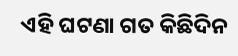ଏହି ଘଟଣା ଗତ କିଛିଦିନ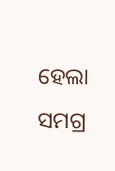ହେଲା ସମଗ୍ର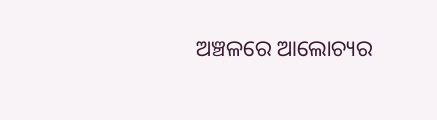ଅଞ୍ଚଳରେ ଆଲୋଚ୍ୟର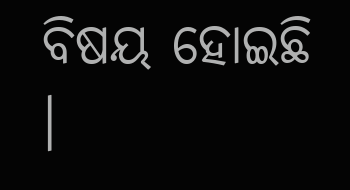ବିଷୟ ହୋଇଛି ।